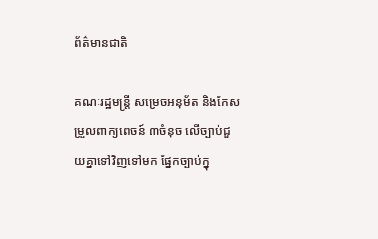ព័ត៌មានជាតិ

គណៈរដ្ឋមន្រ្តី សម្រេចអនុម័ត និងកែសម្រួលពាក្យពេចន៍ ៣ចំនុច លើច្បាប់ជួយគ្នាទៅវិញទៅមក ផ្នែកច្បាប់ក្នុ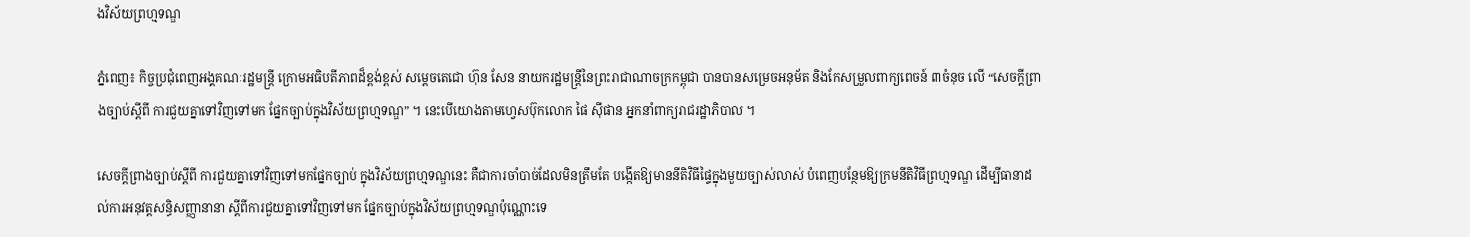ងវិស័យព្រហ្មទណ្ឌ

ភ្នំពេញ៖ កិច្ចប្រជុំពេញអង្គគណៈរដ្ឋមន្រ្តី ក្រោមអធិបតីភាពដ៏ខ្ពង់ខ្ពស់ សម្តេចតេជោ ហ៊ុន សែន នាយករដ្ឋមន្ត្រីនៃព្រះរាជាណាចក្រកម្ពុជា បានបានសម្រេចអនុម័ត និងកែសម្រួលពាក្យពេចន៍ ៣ចំនុច លើ “សេចក្តីព្រាងច្បាប់ស្តីពី ការជួយគ្នាទៅវិញទៅមក ផ្នែកច្បាប់ក្នុងវិស័យព្រហ្មទណ្ឌ” ។ នេះបើយោងតាមហ្វេសប៊ុកលោក ផៃ ស៊ីផាន អ្នកនាំពាក្យរាជរដ្ឋាភិបាល ។

សេចក្តីព្រាងច្បាប់ស្តីពី ការជួយគ្នាទៅវិញទៅមកផ្នែកច្បាប់ ក្នុងវិស័យព្រហ្មទណ្ឌនេះ គឺជាការចាំបាច់ដែលមិនត្រឹមតែ បង្កើតឱ្យមាននីតិវិធីផ្ទៃក្នុងមួយច្បាស់លាស់ បំពេញបន្ថែមឱ្យក្រមនីតិវិធីព្រហ្មទណ្ឌ ដើម្បីធានាដល់ការអនុវត្តសន្ធិសញ្ញានានា ស្តីពីការជួយគ្នាទៅវិញទៅមក ផ្នែកច្បាប់ក្នុងវិស័យព្រហ្មទណ្ឌប៉ុណ្ណោះទេ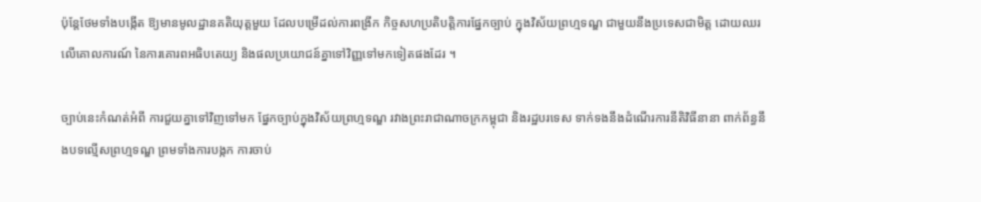ប៉ុន្តែថែមទាំងបង្កើត ឱ្យមានមូលដ្ឋានគតិយុត្តមួយ ដែលបម្រើដល់ការពង្រីក កិច្ចសហប្រតិបត្តិការផ្នែកច្បាប់ ក្នុងវិស័យព្រហ្មទណ្ឌ ជាមួយនឹងប្រទេសជាមិត្ត ដោយឈរលើគោលការណ៍ នៃការគោរពអធិបតេយ្យ និងផលប្រយោជន៍គ្នាទៅវិញ្ញទៅមកទៀតផងដែរ ។

ច្បាប់នេះកំណត់អំពី ការជួយគ្នាទៅវិញទៅមក ផ្នែកច្បាប់ក្នុងវិស័យព្រហ្មទណ្ឌ រវាងព្រះរាជាណាចក្រកម្ពុជា និងរដ្ឋបរទេស ទាក់ទងនឹងដំណើរការនីតិវិធីនានា ពាក់ព័ន្ធនឹងបទល្មើសព្រហ្មទណ្ឌ ព្រមទាំងការបង្កក ការចាប់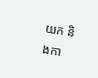យក និងកា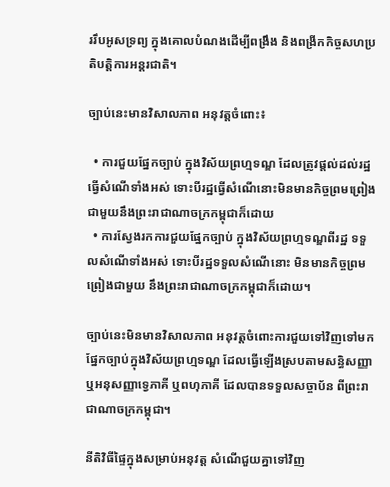ររឹបអូសទ្រព្យ ក្នុងគោលបំណងដើម្បីពង្រឹង និងពង្រីកកិច្ចសហប្រតិបត្តិការអន្តរជាតិ។

ច្បាប់នេះមានវិសាលភាព អនុវត្តចំពោះ៖

  • ការជួយផ្នែកច្បាប់ ក្នុងវិស័យព្រហ្មទណ្ឌ ដែលត្រូវផ្តល់ដល់រដ្ឋធ្វើសំណើទាំងអស់ ទោះបីរដ្ឋធ្វើសំណើនោះមិនមានកិច្ចព្រមព្រៀង ជាមួយនឹងព្រះរាជាណាចក្រកម្ពុជាក៏ដោយ
  • ការស្វែងរកការជួយផ្នែកច្បាប់ ក្នុងវិស័យព្រហ្មទណ្ឌពីរដ្ឋ ទទួលសំណើទាំងអស់ ទោះបីរដ្ឋទទួលសំណើនោះ មិនមានកិច្ចព្រមព្រៀងជាមួយ នឹងព្រះរាជាណាចក្រកម្ពុជាក៏ដោយ។

ច្បាប់នេះមិនមានវិសាលភាព អនុវត្តចំពោះការជួយទៅវិញទៅមក ផ្នែកច្បាប់ក្នុងវិស័យព្រហ្មទណ្ឌ ដែលធ្វើឡើងស្របតាមសន្ធិសញ្ញា ឬអនុសញ្ញាទេ្វភាគី ឬពហុភាគី ដែលបានទទួលសច្ចាប័ន ពីព្រះរាជាណាចក្រកម្ពុជា។

នីតិវិធីផ្ទៃក្នុងសម្រាប់អនុវត្ត សំណើជួយគ្នាទៅវិញ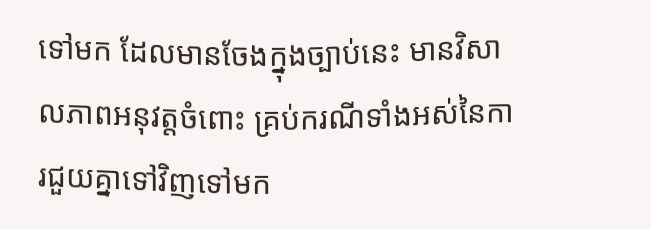ទៅមក ដែលមានចែងក្នុងច្បាប់នេះ មានវិសាលភាពអនុវត្តចំពោះ គ្រប់ករណីទាំងអស់នៃការជួយគ្នាទៅវិញទៅមក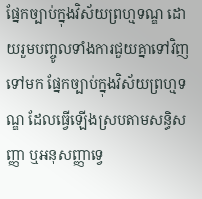ផ្នែកច្បាប់ក្នុងវិស័យព្រហ្មទណ្ឌ ដោយរួមបញ្ចូលទាំងការជួយគ្នាទៅវិញទៅមក ផ្នែកច្បាប់ក្នុងវិស័យព្រហ្មទណ្ឌ ដែលធ្វើឡើងស្របតាមសន្ធិសញ្ញា ឬអនុសញ្ញាទេ្វ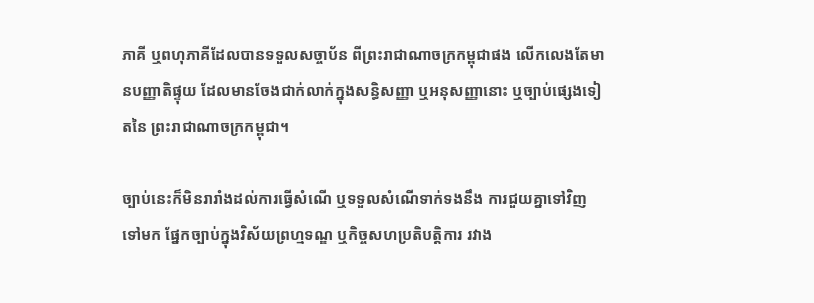ភាគី ឬពហុភាគីដែលបានទទួលសច្ចាប័ន ពីព្រះរាជាណាចក្រកម្ពុជាផង លើកលេងតែមានបញ្ញាតិផ្ទុយ ដែលមានចែងជាក់លាក់ក្នុងសន្ធិសញ្ញា ឬអនុសញ្ញានោះ ឬច្បាប់ផ្សេងទៀតនៃ ព្រះរាជាណាចក្រកម្ពុជា។

ច្បាប់នេះក៏មិនរារាំងដល់ការធ្វើសំណើ ឬទទួលសំណើទាក់ទងនឹង ការជួយគ្នាទៅវិញទៅមក ផ្នែកច្បាប់ក្នុងវិស័យព្រហ្មទណ្ឌ ឬកិច្ចសហប្រតិបត្តិការ រវាង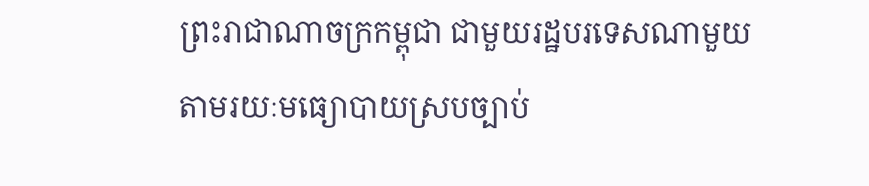ព្រះរាជាណាចក្រកម្ពុជា ជាមួយរដ្ឋបរទេសណាមួយ តាមរយៈមធ្យោបាយស្របច្បាប់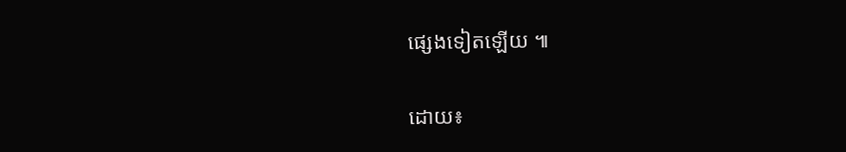ផ្សេងទៀតឡើយ ៕

ដោយ៖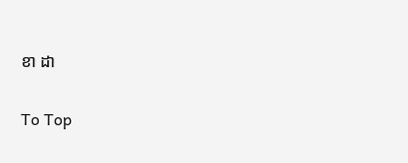ខា ដា

To Top